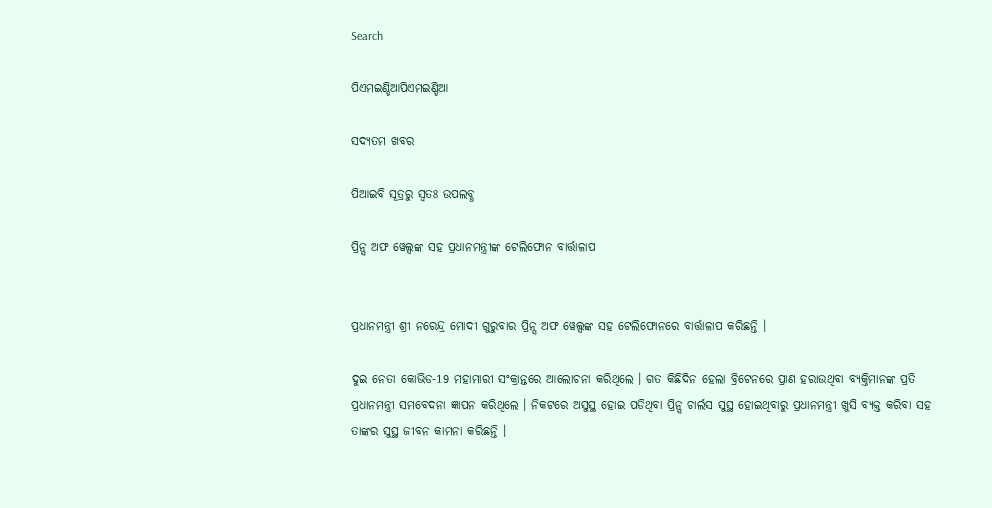Search

ପିଏମଇଣ୍ଡିଆପିଏମଇଣ୍ଡିଆ

ସଦ୍ୟତମ ଖବର

ପିଆଇବି ସୂତ୍ରରୁ ସ୍ବତଃ ଉପଲବ୍ଧ

ପ୍ରିନ୍ସ ଅଫ ୱେଲ୍ସଙ୍କ ସହ ପ୍ରଧାନମନ୍ତ୍ରୀଙ୍କ ଟେଲିଫୋନ ବାର୍ତ୍ତାଳାପ


ପ୍ରଧାନମନ୍ତ୍ରୀ ଶ୍ରୀ ନରେନ୍ଦ୍ର ମୋଦୀ ଗୁରୁବାର ପ୍ରିନ୍ସ ଅଫ ୱେଲ୍ସଙ୍କ ସହ ଟେଲିଫୋନରେ ବାର୍ତ୍ତାଳାପ କରିଛନ୍ତି ।

ଦୁଇ ନେତା କୋଭିଡ-19 ମହାମାରୀ ସଂକ୍ରାନ୍ତରେ ଆଲୋଚନା କରିଥିଲେ । ଗତ କିଛିଦିନ ହେଲା ବ୍ରିଟେନରେ ପ୍ରାଣ ହରାଉଥିବା ବ୍ୟକ୍ତିମାନଙ୍କ ପ୍ରତି ପ୍ରଧାନମନ୍ତ୍ରୀ ସମବେଦନା ଜ୍ଞାପନ କରିଥିଲେ । ନିକଟରେ ଅସୁସ୍ଥ ହୋଇ ପଡିଥିବା ପ୍ରିନ୍ସ ଚାର୍ଲସ ସୁସ୍ଥ ହୋଇଥିବାରୁ ପ୍ରଧାନମନ୍ତ୍ରୀ ଖୁସି ବ୍ୟକ୍ତ କରିବା ସହ ତାଙ୍କର ସୁସ୍ଥ ଜୀବନ କାମନା କରିଛନ୍ତି ।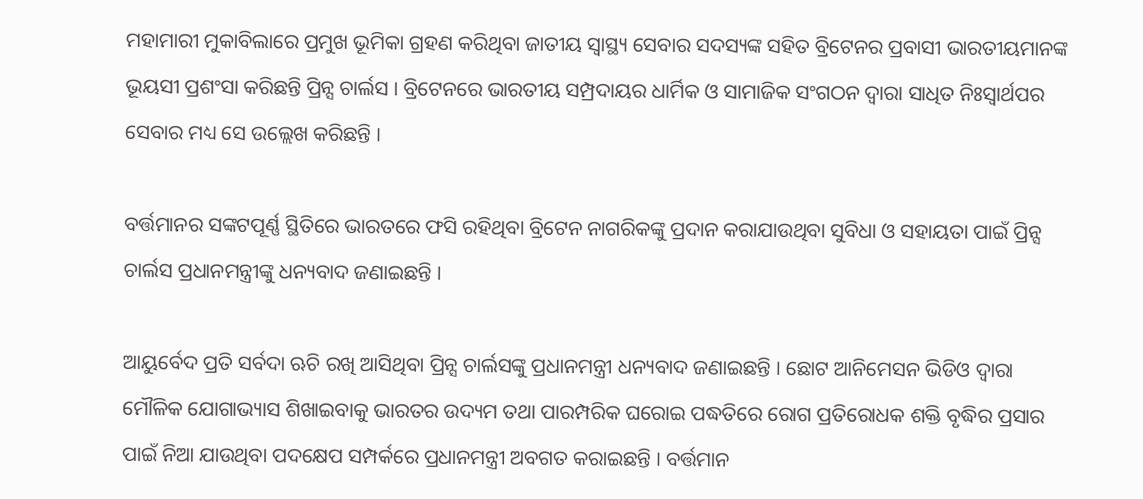ମହାମାରୀ ମୁକାବିଲାରେ ପ୍ରମୁଖ ଭୂମିକା ଗ୍ରହଣ କରିଥିବା ଜାତୀୟ ସ୍ୱାସ୍ଥ୍ୟ ସେବାର ସଦସ୍ୟଙ୍କ ସହିତ ବ୍ରିଟେନର ପ୍ରବାସୀ ଭାରତୀୟମାନଙ୍କ ଭୂୟସୀ ପ୍ରଶଂସା କରିଛନ୍ତି ପ୍ରିନ୍ସ ଚାର୍ଲସ । ବ୍ରିଟେନରେ ଭାରତୀୟ ସମ୍ପ୍ରଦାୟର ଧାର୍ମିକ ଓ ସାମାଜିକ ସଂଗଠନ ଦ୍ୱାରା ସାଧିତ ନିଃସ୍ୱାର୍ଥପର ସେବାର ମଧ୍ୟ ସେ ଉଲ୍ଲେଖ କରିଛନ୍ତି ।

ବର୍ତ୍ତମାନର ସଙ୍କଟପୂର୍ଣ୍ଣ ସ୍ଥିତିରେ ଭାରତରେ ଫସି ରହିଥିବା ବ୍ରିଟେନ ନାଗରିକଙ୍କୁ ପ୍ରଦାନ କରାଯାଉଥିବା ସୁବିଧା ଓ ସହାୟତା ପାଇଁ ପ୍ରିନ୍ସ ଚାର୍ଲସ ପ୍ରଧାନମନ୍ତ୍ରୀଙ୍କୁ ଧନ୍ୟବାଦ ଜଣାଇଛନ୍ତି ।

ଆୟୁର୍ବେଦ ପ୍ରତି ସର୍ବଦା ଋଚି ରଖି ଆସିଥିବା ପ୍ରିନ୍ସ ଚାର୍ଲସଙ୍କୁ ପ୍ରଧାନମନ୍ତ୍ରୀ ଧନ୍ୟବାଦ ଜଣାଇଛନ୍ତି । ଛୋଟ ଆନିମେସନ ଭିଡିଓ ଦ୍ୱାରା ମୌଳିକ ଯୋଗାଭ୍ୟାସ ଶିଖାଇବାକୁ ଭାରତର ଉଦ୍ୟମ ତଥା ପାରମ୍ପରିକ ଘରୋଇ ପଦ୍ଧତିରେ ରୋଗ ପ୍ରତିରୋଧକ ଶକ୍ତି ବୃଦ୍ଧିର ପ୍ରସାର ପାଇଁ ନିଆ ଯାଉଥିବା ପଦକ୍ଷେପ ସମ୍ପର୍କରେ ପ୍ରଧାନମନ୍ତ୍ରୀ ଅବଗତ କରାଇଛନ୍ତି । ବର୍ତ୍ତମାନ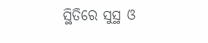ସ୍ଥିତିରେ ସୁସ୍ଥ ଓ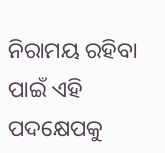ନିରାମୟ ରହିବା ପାଇଁ ଏହି ପଦକ୍ଷେପକୁ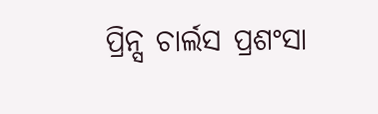ପ୍ରିନ୍ସ ଚାର୍ଲସ ପ୍ରଶଂସା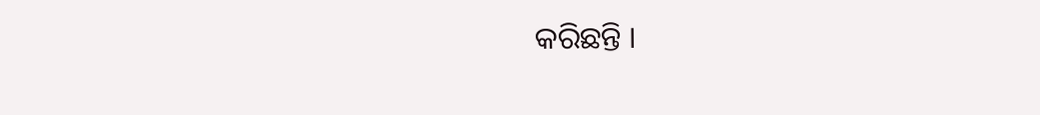କରିଛନ୍ତି ।